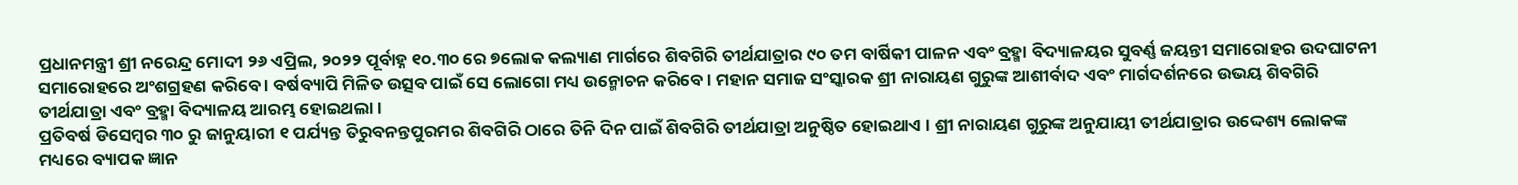ପ୍ରଧାନମନ୍ତ୍ରୀ ଶ୍ରୀ ନରେନ୍ଦ୍ର ମୋଦୀ ୨୬ ଏପ୍ରିଲ, ୨୦୨୨ ପୂର୍ବାହ୍ନ ୧୦.୩୦ ରେ ୭ଲୋକ କଲ୍ୟାଣ ମାର୍ଗରେ ଶିବଗିରି ତୀର୍ଥଯାତ୍ରାର ୯୦ ତମ ବାର୍ଷିକୀ ପାଳନ ଏବଂ ବ୍ରହ୍ମା ବିଦ୍ୟାଳୟର ସୁବର୍ଣ୍ଣ ଜୟନ୍ତୀ ସମାରୋହର ଉଦଘାଟନୀ ସମାରୋହରେ ଅଂଶଗ୍ରହଣ କରିବେ । ବର୍ଷବ୍ୟାପି ମିଳିତ ଉତ୍ସବ ପାଇଁ ସେ ଲୋଗୋ ମଧ୍ୟ ଉନ୍ମୋଚନ କରିବେ । ମହାନ ସମାଜ ସଂସ୍କାରକ ଶ୍ରୀ ନାରାୟଣ ଗୁରୁଙ୍କ ଆଶୀର୍ବାଦ ଏବଂ ମାର୍ଗଦର୍ଶନରେ ଉଭୟ ଶିବଗିରି ତୀର୍ଥଯାତ୍ରା ଏବଂ ବ୍ରହ୍ମା ବିଦ୍ୟାଳୟ ଆରମ୍ଭ ହୋଇଥଲା ।
ପ୍ରତିବର୍ଷ ଡିସେମ୍ବର ୩୦ ରୁ ଜାନୁୟାରୀ ୧ ପର୍ଯ୍ୟନ୍ତ ତିରୁବନନ୍ତପୁରମର ଶିବଗିରି ଠାରେ ତିନି ଦିନ ପାଇଁ ଶିବଗିରି ତୀର୍ଥଯାତ୍ରା ଅନୁଷ୍ଠିତ ହୋଇଥାଏ । ଶ୍ରୀ ନାରାୟଣ ଗୁରୁଙ୍କ ଅନୁଯାୟୀ ତୀର୍ଥଯାତ୍ରାର ଉଦ୍ଦେଶ୍ୟ ଲୋକଙ୍କ ମଧ୍ୟରେ ବ୍ୟାପକ ଜ୍ଞାନ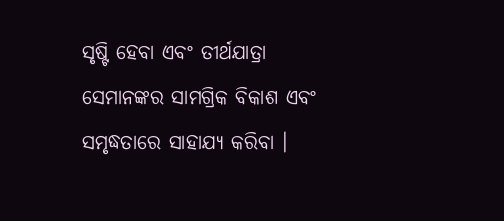ସୃଷ୍ଟି ହେବା ଏବଂ ତୀର୍ଥଯାତ୍ରା ସେମାନଙ୍କର ସାମଗ୍ରିକ ବିକାଶ ଏବଂ ସମୃଦ୍ଧତାରେ ସାହାଯ୍ୟ କରିବା ।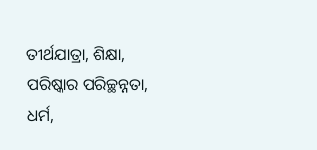ତୀର୍ଥଯାତ୍ରା, ଶିକ୍ଷା, ପରିଷ୍କାର ପରିଚ୍ଛନ୍ନତା, ଧର୍ମ,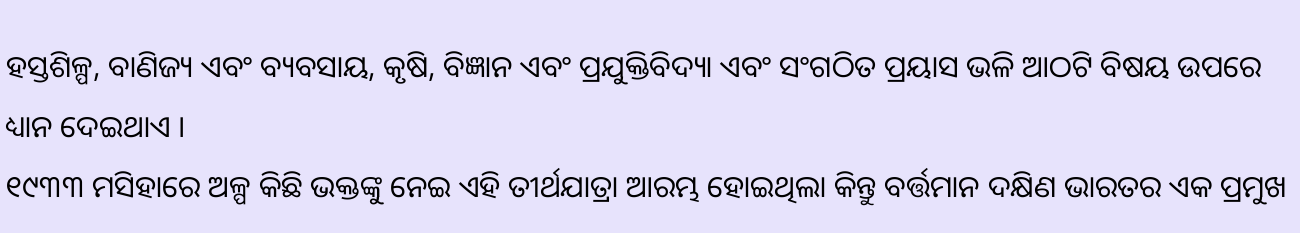ହସ୍ତଶିଳ୍ପ, ବାଣିଜ୍ୟ ଏବଂ ବ୍ୟବସାୟ, କୃଷି, ବିଜ୍ଞାନ ଏବଂ ପ୍ରଯୁକ୍ତିବିଦ୍ୟା ଏବଂ ସଂଗଠିତ ପ୍ରୟାସ ଭଳି ଆଠଟି ବିଷୟ ଉପରେ ଧ୍ୟାନ ଦେଇଥାଏ ।
୧୯୩୩ ମସିହାରେ ଅଳ୍ପ କିଛି ଭକ୍ତଙ୍କୁ ନେଇ ଏହି ତୀର୍ଥଯାତ୍ରା ଆରମ୍ଭ ହୋଇଥିଲା କିନ୍ତୁ ବର୍ତ୍ତମାନ ଦକ୍ଷିଣ ଭାରତର ଏକ ପ୍ରମୁଖ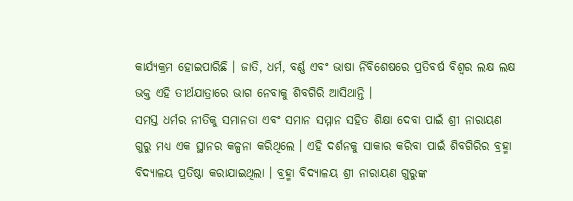କାର୍ଯ୍ୟକ୍ରମ ହୋଇପାରିଛି । ଜାତି, ଧର୍ମ, ବର୍ଣ୍ଣ ଏବଂ ଭାଷା ର୍ନିବିଶେଷରେ ପ୍ରତିବର୍ଷ ବିଶ୍ୱର ଲକ୍ଷ ଲକ୍ଷ ଭକ୍ତ ଏହି ତୀର୍ଥଯାତ୍ରାରେ ଭାଗ ନେବାକୁ ଶିବଗିରି ଆସିଥାନ୍ତି ।
ସମସ୍ତ ଧର୍ମର ନୀତିକୁ ସମାନତା ଏବଂ ସମାନ ସମ୍ମାନ ସହିତ ଶିକ୍ଷା ଦେବା ପାଇଁ ଶ୍ରୀ ନାରାୟଣ ଗୁରୁ ମଧ୍ୟ ଏକ ସ୍ଥାନର କଳ୍ପନା କରିଥିଲେ । ଏହି ଦର୍ଶନକୁ ସାକାର କରିବା ପାଇଁ ଶିବଗିରିର ବ୍ରହ୍ମା ବିଦ୍ୟାଳୟ ପ୍ରତିଷ୍ଠା କରାଯାଇଥିଲା । ବ୍ରହ୍ମା ବିଦ୍ୟାଳୟ ଶ୍ରୀ ନାରାୟଣ ଗୁରୁଙ୍କ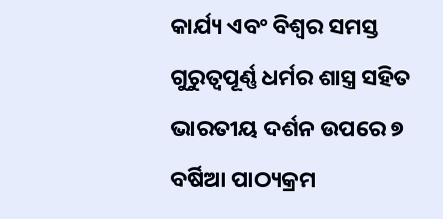କାର୍ଯ୍ୟ ଏବଂ ବିଶ୍ୱର ସମସ୍ତ ଗୁରୁତ୍ୱପୂର୍ଣ୍ଣ ଧର୍ମର ଶାସ୍ତ୍ର ସହିତ ଭାରତୀୟ ଦର୍ଶନ ଉପରେ ୭ ବର୍ଷିଆ ପାଠ୍ୟକ୍ରମ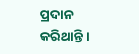ପ୍ରଦାନ କରିଥାନ୍ତି ।